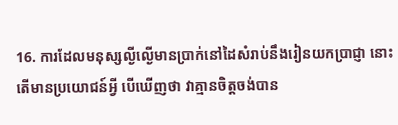16. ការដែលមនុស្សល្ងីល្ងើមានប្រាក់នៅដៃសំរាប់នឹងរៀនយកប្រាជ្ញា នោះតើមានប្រយោជន៍អ្វី បើឃើញថា វាគ្មានចិត្តចង់បាន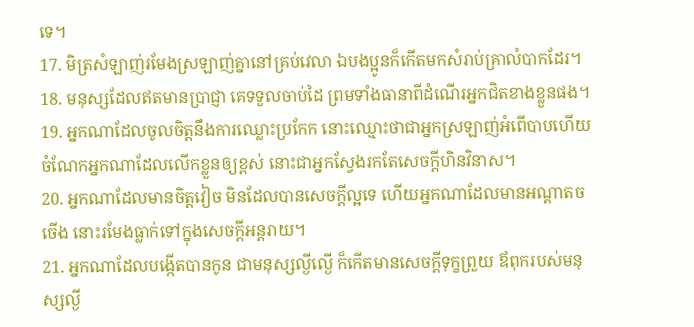ទេ។
17. មិត្រសំឡាញ់រមែងស្រឡាញ់គ្នានៅគ្រប់វេលា ឯបងប្អូនក៏កើតមកសំរាប់គ្រាលំបាកដែរ។
18. មនុស្សដែលឥតមានប្រាជ្ញា គេទទួលចាប់ដៃ ព្រមទាំងធានាពីដំណើរអ្នកជិតខាងខ្លួនផង។
19. អ្នកណាដែលចូលចិត្តនឹងការឈ្លោះប្រកែក នោះឈ្មោះថាជាអ្នកស្រឡាញ់អំពើបាបហើយ ចំណែកអ្នកណាដែលលើកខ្លួនឲ្យខ្ពស់ នោះជាអ្នកស្វែងរកតែសេចក្តីហិនវិនាស។
20. អ្នកណាដែលមានចិត្តវៀច មិនដែលបានសេចក្តីល្អទេ ហើយអ្នកណាដែលមានអណ្តាតចចើង នោះរមែងធ្លាក់ទៅក្នុងសេចក្តីអន្តរាយ។
21. អ្នកណាដែលបង្កើតបានកូន ជាមនុស្សល្ងីល្ងើ ក៏កើតមានសេចក្តីទុក្ខព្រួយ ឪពុករបស់មនុស្សល្ងី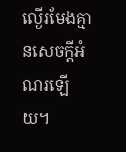ល្ងើរមែងគ្មានសេចក្តីអំណរឡើយ។